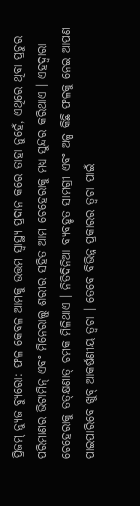ପ୍ରିଜମ୍ ନ୍ୟୁଜ ବ୍ୟୁରୋ: ଫଳ କେବଳ ଆମକୁ ଉତ୍ତମ ସ୍ୱାସ୍ଥ୍ୟ ପ୍ରଦାନ କରେ ତାହା ନୁହେଁ, ଏଥିରେ ଥିବା ପ୍ରଚୁର ପରିମାଣର ଭିଟାମିନ୍ ଏବଂ ମିନେରାଲ୍ସ୍ ଶରୀର ସହିତ ଆମ ଚେହେରାକୁ ମଧ୍ୟ ସୁନ୍ଦର କରିଥାଏ । ଏହଦ୍ୱାରା ଚେହେରାକୁ ତତ୍କ୍ଷଣାତ୍ ଚମକ ମିଳିଥାଏ । ନିତିଦିନିଆ ବ୍ୟବହୃତ ସାମଗ୍ରୀ ଏବଂ ଅଳ୍ପ କିଛି ଫଳକୁ ନେଇ ଆପଣ ପାଇପାରିବେ ଖୁବ୍ ଆକର୍ଷଣୀୟ ତ୍ୱଚା । ତେବେ ବିଭିନ୍ନ ପ୍ରକାରର ତ୍ୱଚା ପାଇଁ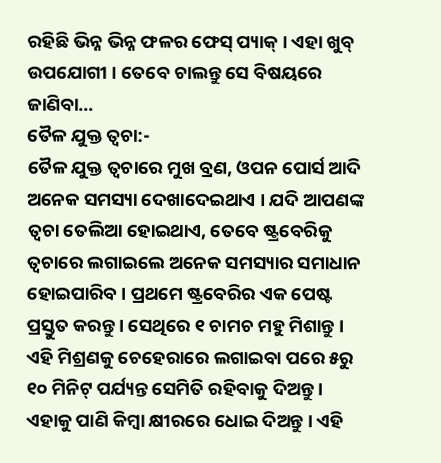ରହିଛି ଭିନ୍ନ ଭିନ୍ନ ଫଳର ଫେସ୍ ପ୍ୟାକ୍ । ଏହା ଖୁବ୍ ଉପଯୋଗୀ । ତେବେ ଚାଲନ୍ତୁ ସେ ବିଷୟରେ ଜାଣିବା…
ତୈଳ ଯୁକ୍ତ ତ୍ୱଚା:-
ତୈଳ ଯୁକ୍ତ ତ୍ୱଚାରେ ମୁଖ ବ୍ରଣ, ଓପନ ପୋର୍ସ ଆଦି ଅନେକ ସମସ୍ୟା ଦେଖାଦେଇଥାଏ । ଯଦି ଆପଣଙ୍କ ତ୍ୱଚା ତେଲିଆ ହୋଇଥାଏ, ତେବେ ଷ୍ଟ୍ରବେରିକୁ ତ୍ୱଚାରେ ଲଗାଇଲେ ଅନେକ ସମସ୍ୟାର ସମାଧାନ ହୋଇପାରିବ । ପ୍ରଥମେ ଷ୍ଟ୍ରବେରିର ଏକ ପେଷ୍ଟ ପ୍ରସ୍ତୁତ କରନ୍ତୁ । ସେଥିରେ ୧ ଚାମଚ ମହୁ ମିଶାନ୍ତୁ । ଏହି ମିଶ୍ରଣକୁ ଚେହେରାରେ ଲଗାଇବା ପରେ ୫ରୁ ୧୦ ମିନିଟ୍ ପର୍ଯ୍ୟନ୍ତ ସେମିତି ରହିବାକୁ ଦିଅନ୍ତୁ । ଏହାକୁ ପାଣି କିମ୍ବା କ୍ଷୀରରେ ଧୋଇ ଦିଅନ୍ତୁ । ଏହି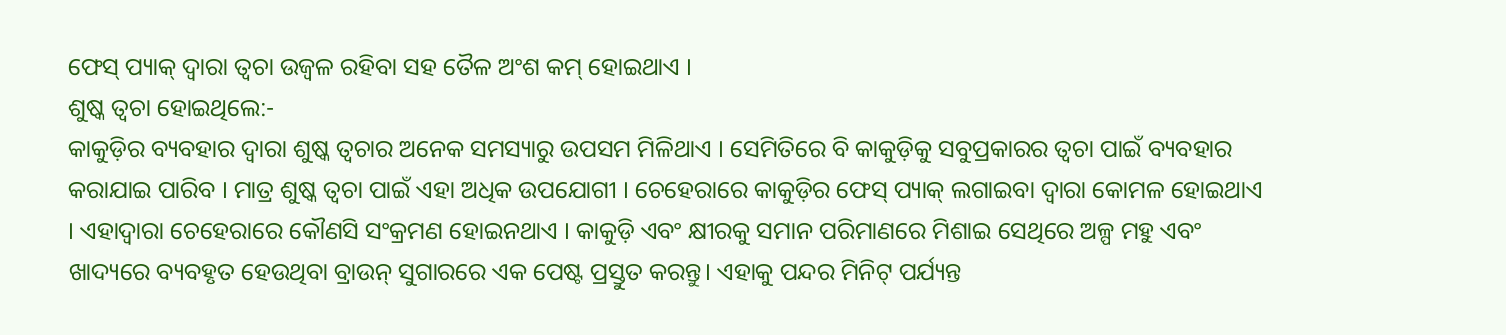ଫେସ୍ ପ୍ୟାକ୍ ଦ୍ୱାରା ତ୍ୱଚା ଉଜ୍ୱଳ ରହିବା ସହ ତୈଳ ଅଂଶ କମ୍ ହୋଇଥାଏ ।
ଶୁଷ୍କ ତ୍ୱଚା ହୋଇଥିଲେ:-
କାକୁଡ଼ିର ବ୍ୟବହାର ଦ୍ୱାରା ଶୁଷ୍କ ତ୍ୱଚାର ଅନେକ ସମସ୍ୟାରୁ ଉପସମ ମିଳିଥାଏ । ସେମିତିରେ ବି କାକୁଡ଼ିକୁ ସବୁପ୍ରକାରର ତ୍ୱଚା ପାଇଁ ବ୍ୟବହାର କରାଯାଇ ପାରିବ । ମାତ୍ର ଶୁଷ୍କ ତ୍ୱଚା ପାଇଁ ଏହା ଅଧିକ ଉପଯୋଗୀ । ଚେହେରାରେ କାକୁଡ଼ିର ଫେସ୍ ପ୍ୟାକ୍ ଲଗାଇବା ଦ୍ୱାରା କୋମଳ ହୋଇଥାଏ । ଏହାଦ୍ୱାରା ଚେହେରାରେ କୌଣସି ସଂକ୍ରମଣ ହୋଇନଥାଏ । କାକୁଡ଼ି ଏବଂ କ୍ଷୀରକୁ ସମାନ ପରିମାଣରେ ମିଶାଇ ସେଥିରେ ଅଳ୍ପ ମହୁ ଏବଂ ଖାଦ୍ୟରେ ବ୍ୟବହୃତ ହେଉଥିବା ବ୍ରାଉନ୍ ସୁଗାରରେ ଏକ ପେଷ୍ଟ ପ୍ରସ୍ତୁତ କରନ୍ତୁ। ଏହାକୁ ପନ୍ଦର ମିନିଟ୍ ପର୍ଯ୍ୟନ୍ତ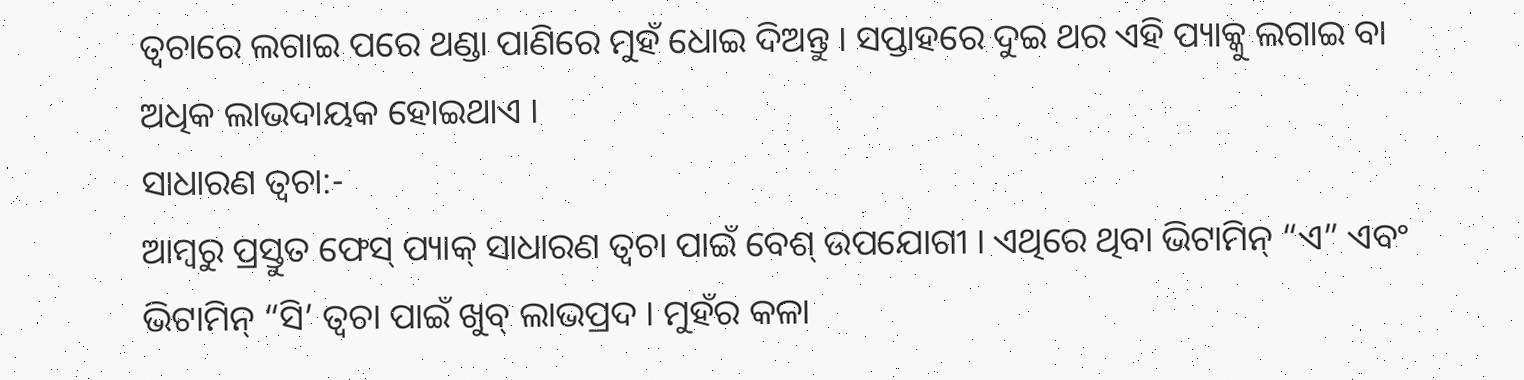ତ୍ୱଚାରେ ଲଗାଇ ପରେ ଥଣ୍ଡା ପାଣିରେ ମୁହଁ ଧୋଇ ଦିଅନ୍ତୁ । ସପ୍ତାହରେ ଦୁଇ ଥର ଏହି ପ୍ୟାକ୍କୁ ଲଗାଇ ବା ଅଧିକ ଲାଭଦାୟକ ହୋଇଥାଏ ।
ସାଧାରଣ ତ୍ୱଚା:-
ଆମ୍ବରୁ ପ୍ରସ୍ତୁତ ଫେସ୍ ପ୍ୟାକ୍ ସାଧାରଣ ତ୍ୱଚା ପାଇଁ ବେଶ୍ ଉପଯୋଗୀ । ଏଥିରେ ଥିବା ଭିଟାମିନ୍ “ଏ” ଏବଂ ଭିଟାମିନ୍ “ସି’ ତ୍ୱଚା ପାଇଁ ଖୁବ୍ ଲାଭପ୍ରଦ । ମୁହଁର କଳା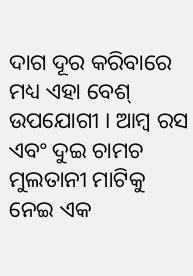ଦାଗ ଦୂର କରିବାରେ ମଧ୍ୟ ଏହା ବେଶ୍ ଉପଯୋଗୀ । ଆମ୍ବ ରସ ଏବଂ ଦୁଇ ଚାମଚ ମୁଲତାନୀ ମାଟିକୁ ନେଇ ଏକ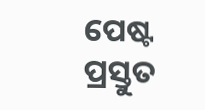ପେଷ୍ଟ ପ୍ରସ୍ତୁତ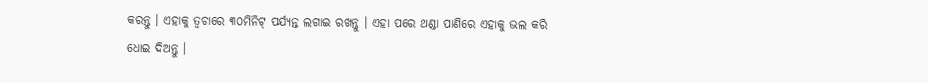କରନ୍ତୁ । ଏହାକୁ ତ୍ୱଚାରେ ୩୦ମିନିଟ୍ ପର୍ଯ୍ୟନ୍ତ ଲଗାଇ ରଖନ୍ତୁ । ଏହା ପରେ ଥଣ୍ଡା ପାଣିରେ ଏହାକୁ ଭଲ କରି ଧୋଇ ଦିଅନ୍ତୁ ।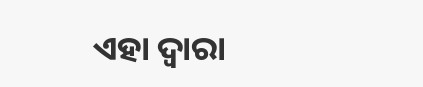ଏହା ଦ୍ୱାରା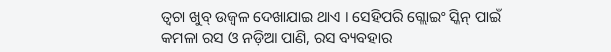ତ୍ୱଚା ଖୁବ୍ ଉଜ୍ୱଳ ଦେଖାଯାଇ ଥାଏ । ସେହିପରି ଗ୍ଲୋଇଂ ସ୍କିନ୍ ପାଇଁ କମଳା ରସ ଓ ନଡ଼ିଆ ପାଣି, ରସ ବ୍ୟବହାର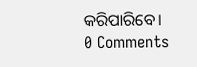କରିପାରିବେ।
0 Comments